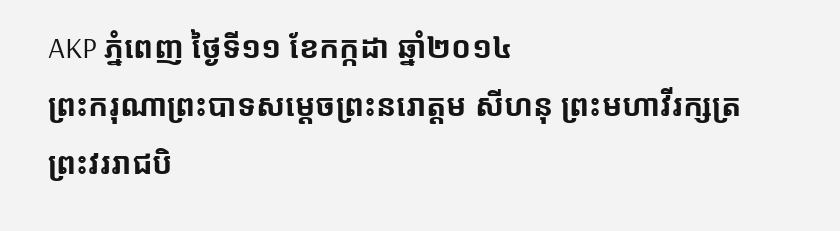AKP ភ្នំពេញ ថ្ងៃទី១១ ខែកក្កដា ឆ្នាំ២០១៤
ព្រះករុណាព្រះបាទសម្តេចព្រះនរោត្តម សីហនុ ព្រះមហាវីរក្សត្រ ព្រះវររាជបិ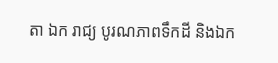តា ឯក រាជ្យ បូរណភាពទឹកដី និងឯក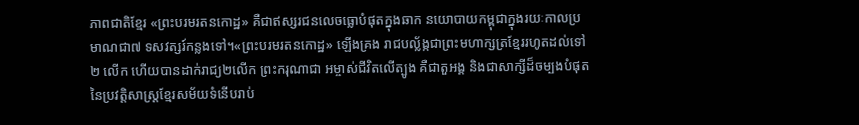ភាពជាតិខ្មែរ «ព្រះបរមរតនកោដ្ឋ» គឺជាឥស្សរជនលេចធ្លោបំផុតក្នុងឆាក នយោបាយកម្ពុជាក្នុងរយៈកាលប្រមាណជា៧ ទសវត្សរ៍កន្លងទៅ។«ព្រះបរមរតនកោដ្ឋ» ឡើងគ្រង រាជបល្ល័ង្កជាព្រះមហាក្សត្រខ្មែររហូតដល់ទៅ ២ លើក ហើយបានដាក់រាជ្យ២លើក ព្រះករុណាជា អម្ចាស់ជីវិតលើត្បូង គឺជាតួអង្គ និងជាសាក្សីដ៏ចម្បងបំផុតនៃប្រវត្តិសាស្រ្តខ្មែរសម័យទំនើបរាប់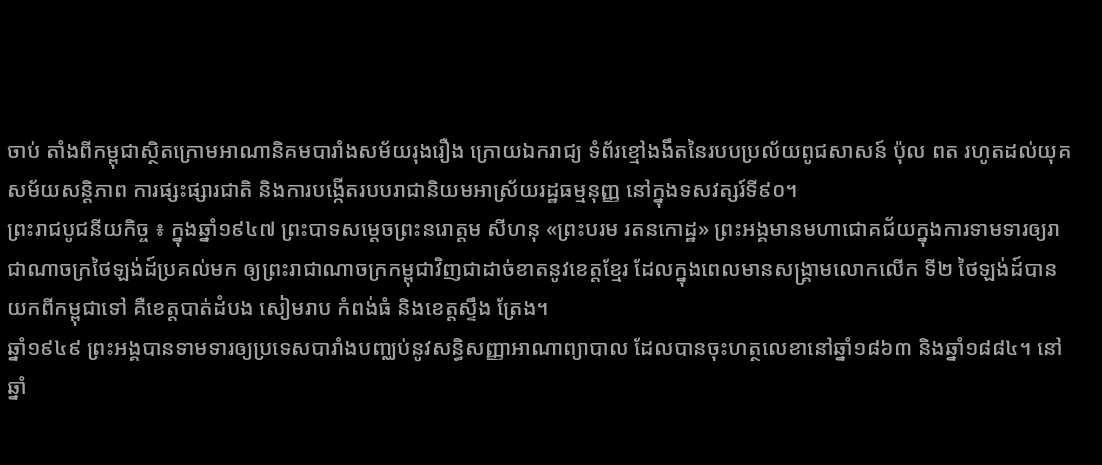ចាប់ តាំងពីកម្ពុជាស្ថិតក្រោមអាណានិគមបារាំងសម័យរុងរឿង ក្រោយឯករាជ្យ ទំព័រខ្មៅងងឹតនៃរបបប្រល័យពូជសាសន៍ ប៉ុល ពត រហូតដល់យុគ សម័យសន្តិភាព ការផ្សះផ្សារជាតិ និងការបង្កើតរបបរាជានិយមអាស្រ័យរដ្ឋធម្មនុញ្ញ នៅក្នុងទសវត្សរ៍ទី៩០។
ព្រះរាជបូជនីយកិច្ច ៖ ក្នុងឆ្នាំ១៩៤៧ ព្រះបាទសម្ដេចព្រះនរោត្ដម សីហនុ «ព្រះបរម រតនកោដ្ឋ» ព្រះអង្គមានមហាជោគជ័យក្នុងការទាមទារឲ្យរាជាណាចក្រថៃឡង់ដ៍ប្រគល់មក ឲ្យព្រះរាជាណាចក្រកម្ពុជាវិញជាដាច់ខាតនូវខេត្តខ្មែរ ដែលក្នុងពេលមានសង្គ្រាមលោកលើក ទី២ ថៃឡង់ដ៍បានយកពីកម្ពុជាទៅ គឺខេត្តបាត់ដំបង សៀមរាប កំពង់ធំ និងខេត្តស្ទឹង ត្រែង។
ឆ្នាំ១៩៤៩ ព្រះអង្គបានទាមទារឲ្យប្រទេសបារាំងបញ្ឈប់នូវសន្ធិសញ្ញាអាណាព្យាបាល ដែលបានចុះហត្ថលេខានៅឆ្នាំ១៨៦៣ និងឆ្នាំ១៨៨៤។ នៅ ឆ្នាំ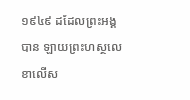១៩៤៩ ដដែលព្រះអង្គបាន ឡាយព្រះហស្ថលេខាលើស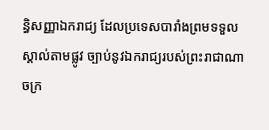ន្ធិសញ្ញាឯករាជ្យ ដែលប្រទេសបារាំងព្រមទទួលស្គាល់តាមផ្លូវ ច្បាប់នូវឯករាជ្យរបស់ព្រះរាជាណាចក្រ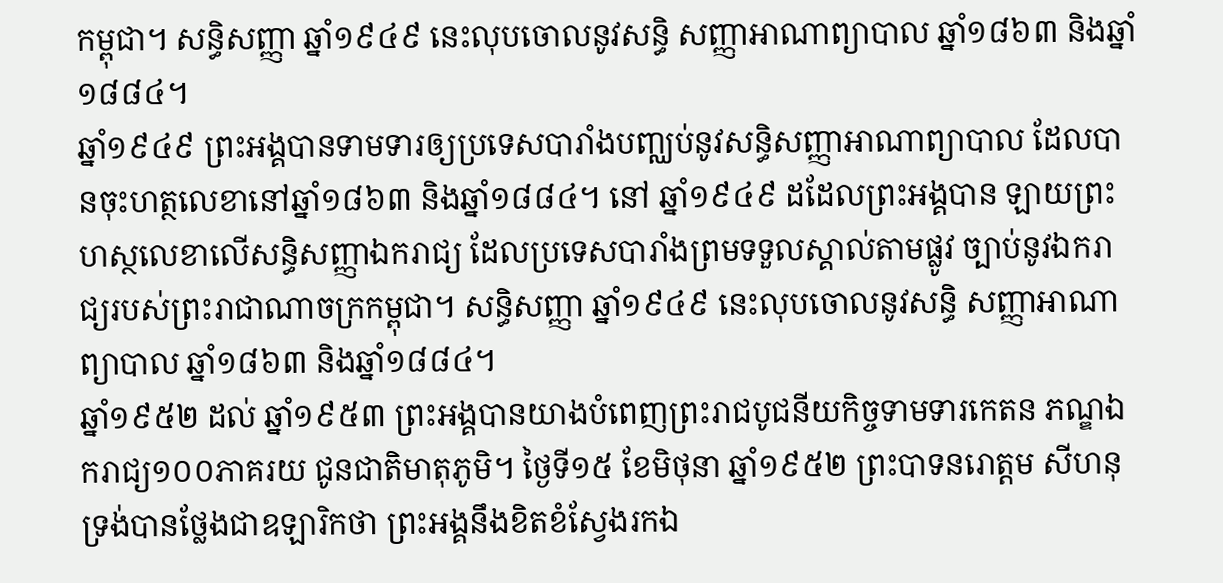កម្ពុជា។ សន្ធិសញ្ញា ឆ្នាំ១៩៤៩ នេះលុបចោលនូវសន្ធិ សញ្ញាអាណាព្យាបាល ឆ្នាំ១៨៦៣ និងឆ្នាំ១៨៨៤។
ឆ្នាំ១៩៤៩ ព្រះអង្គបានទាមទារឲ្យប្រទេសបារាំងបញ្ឈប់នូវសន្ធិសញ្ញាអាណាព្យាបាល ដែលបានចុះហត្ថលេខានៅឆ្នាំ១៨៦៣ និងឆ្នាំ១៨៨៤។ នៅ ឆ្នាំ១៩៤៩ ដដែលព្រះអង្គបាន ឡាយព្រះហស្ថលេខាលើសន្ធិសញ្ញាឯករាជ្យ ដែលប្រទេសបារាំងព្រមទទួលស្គាល់តាមផ្លូវ ច្បាប់នូវឯករាជ្យរបស់ព្រះរាជាណាចក្រកម្ពុជា។ សន្ធិសញ្ញា ឆ្នាំ១៩៤៩ នេះលុបចោលនូវសន្ធិ សញ្ញាអាណាព្យាបាល ឆ្នាំ១៨៦៣ និងឆ្នាំ១៨៨៤។
ឆ្នាំ១៩៥២ ដល់ ឆ្នាំ១៩៥៣ ព្រះអង្គបានយាងបំពេញព្រះរាជបូជនីយកិច្ចទាមទារកេតន ភណ្ឌឯករាជ្យ១០០ភាគរយ ជូនជាតិមាតុភូមិ។ ថ្ងៃទី១៥ ខែមិថុនា ឆ្នាំ១៩៥២ ព្រះបាទនរោត្តម សីហនុ ទ្រង់បានថ្លែងជាឧឡារិកថា ព្រះអង្គនឹងខិតខំស្វែងរកឯ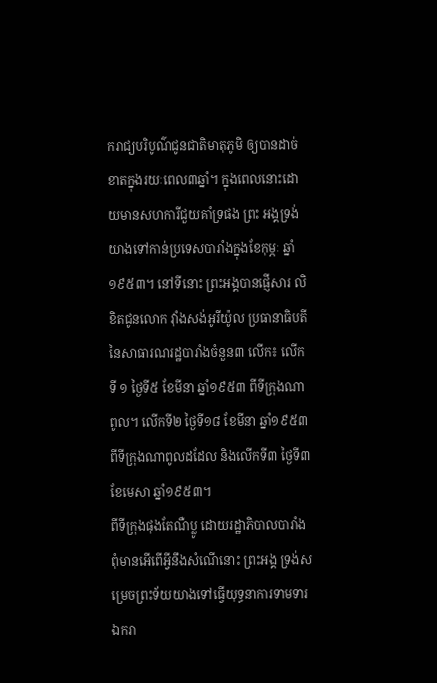ករាជ្យបរិបូណ៌ជូនជាតិមាតុភូមិ ឲ្យបានដាច់ខាតក្នុងរយៈពេល៣ឆ្នាំ។ ក្នុងពេលនោះដោយមានសហការីជួយគាំទ្រផង ព្រះ អង្គទ្រង់យាងទៅកាន់ប្រទេសបារាំងក្នុងខែកុម្ភៈ ឆ្នាំ១៩៥៣។ នៅទីនោះ ព្រះអង្គបានផ្ញើសារ លិខិតជូនលោក វ៉ាំងសង់អូរីយ៉ូល ប្រធានាធិបតីនៃសាធារណរដ្ឋបារាំងចំនួន៣ លើក៖ លើកទី ១ ថ្ងៃទី៥ ខែមីនា ឆ្នាំ១៩៥៣ ពីទីក្រុងណាពូល។ លើកទី២ ថ្ងៃទី១៨ ខែមីនា ឆ្នាំ១៩៥៣ ពីទីក្រុងណាពូលដដែល និងលើកទី៣ ថ្ងៃទី៣ ខែមេសា ឆ្នាំ១៩៥៣។
ពីទីក្រុងផុងតែណឺប្លូ ដោយរដ្ឋាភិបាលបារាំងពុំមានអើពើអ្វីនឹងសំណើនោះ ព្រះអង្គ ទ្រង់សម្រេចព្រះទ័យយាងទៅធ្វើយុទ្ធនាការទាមទារឯករា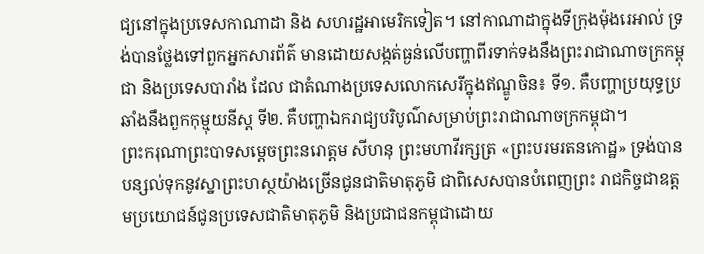ជ្យនៅក្នុងប្រទេសកាណាដា និង សហរដ្ឋអាមេរិកទៀត។ នៅកាណាដាក្នុងទីក្រុងម៉ុងរេអាល់ ទ្រង់បានថ្លែងទៅពួកអ្នកសារព័ត៌ មានដោយសង្កត់ធ្ងន់លើបញ្ហាពីរទាក់ទងនឹងព្រះរាជាណាចក្រកម្ពុជា និងប្រទេសបារាំង ដែល ជាតំណាងប្រទេសលោកសេរីក្នុងឥណ្ឌូចិន៖ ទី១. គឺបញ្ហាប្រយុទ្ធប្រឆាំងនឹងពួកកុម្មុយនីស្ត ទី២. គឺបញ្ហាឯករាជ្យបរិបូណ៌សម្រាប់ព្រះរាជាណាចក្រកម្ពុជា។
ព្រះករុណាព្រះបាទសម្តេចព្រះនរោត្តម សីហនុ ព្រះមហាវីរក្សត្រ «ព្រះបរមរតនកោដ្ឋ» ទ្រង់បានបន្សល់ទុកនូវស្នាព្រះហស្ថយ៉ាងច្រើនជូនជាតិមាតុភូមិ ជាពិសេសបានបំពេញព្រះ រាជកិច្ចជាឧត្តមប្រយោជន៍ជូនប្រទេសជាតិមាតុភូមិ និងប្រជាជនកម្ពុជាដោយ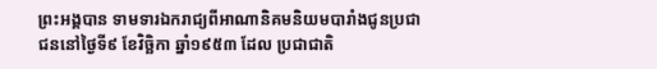ព្រះអង្គបាន ទាមទារឯករាជ្យពីអាណានិគមនិយមបារាំងជូនប្រជាជននៅថ្ងៃទី៩ ខែវិច្ឆិកា ឆ្នាំ១៩៥៣ ដែល ប្រជាជាតិ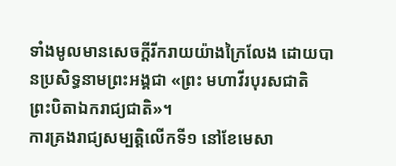ទាំងមូលមានសេចក្តីរីករាយយ៉ាងក្រៃលែង ដោយបានប្រសិទ្ធនាមព្រះអង្គជា «ព្រះ មហាវីរបុរសជាតិ ព្រះបិតាឯករាជ្យជាតិ»។
ការគ្រងរាជ្យសម្បត្តិលើកទី១ នៅខែមេសា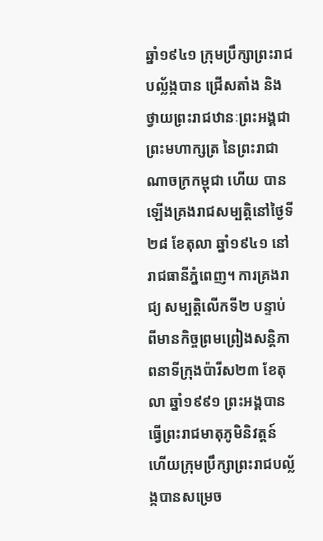ឆ្នាំ១៩៤១ ក្រុមប្រឹក្សាព្រះរាជបល្ល័ង្កបាន ជ្រើសតាំង និងថ្វាយព្រះរាជឋានៈព្រះអង្គជាព្រះមហាក្សត្រ នៃព្រះរាជាណាចក្រកម្ពុជា ហើយ បានឡើងគ្រងរាជសម្បត្តិនៅថ្ងៃទី២៨ ខែតុលា ឆ្នាំ១៩៤១ នៅរាជធានីភ្នំពេញ។ ការគ្រងរាជ្យ សម្បត្តិលើកទី២ បន្ទាប់ពីមានកិច្ចព្រមព្រៀងសន្តិភាពនាទីក្រុងប៉ារីស២៣ ខែតុលា ឆ្នាំ១៩៩១ ព្រះអង្គបានធ្វើព្រះរាជមាតុភូមិនិវត្តន៍ ហើយក្រុមប្រឹក្សាព្រះរាជបល័្លង្កបានសម្រេច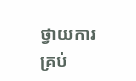ថ្វាយការ គ្រប់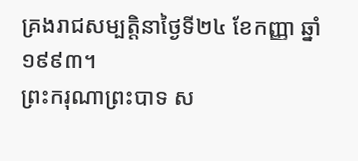គ្រងរាជសម្បត្តិនាថ្ងៃទី២៤ ខែកញ្ញា ឆ្នាំ១៩៩៣។
ព្រះករុណាព្រះបាទ ស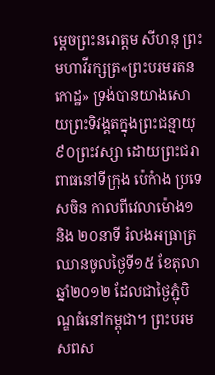ម្តេចព្រះនរោត្តម សីហនុ ព្រះមហាវីរក្សត្រ«ព្រះបរមរតនកោដ្ឋ» ទ្រង់បានយាងសោយព្រះទិវង្គតក្នុងព្រះជន្មាយុ៩០ព្រះវស្សា ដោយព្រះជរាពាធនៅទីក្រុង ប៉េកំាង ប្រទេសចិន កាលពីវេលាម៉ោង១ និង ២០នាទី រំលងអធ្រាត្រឈានចូលថ្ងៃទី១៥ ខែតុលា ឆ្នាំ២០១២ ដែលជាថ្ងៃភ្ជុំបិណ្ឌធំនៅកម្ពុជា។ ព្រះបរមសពស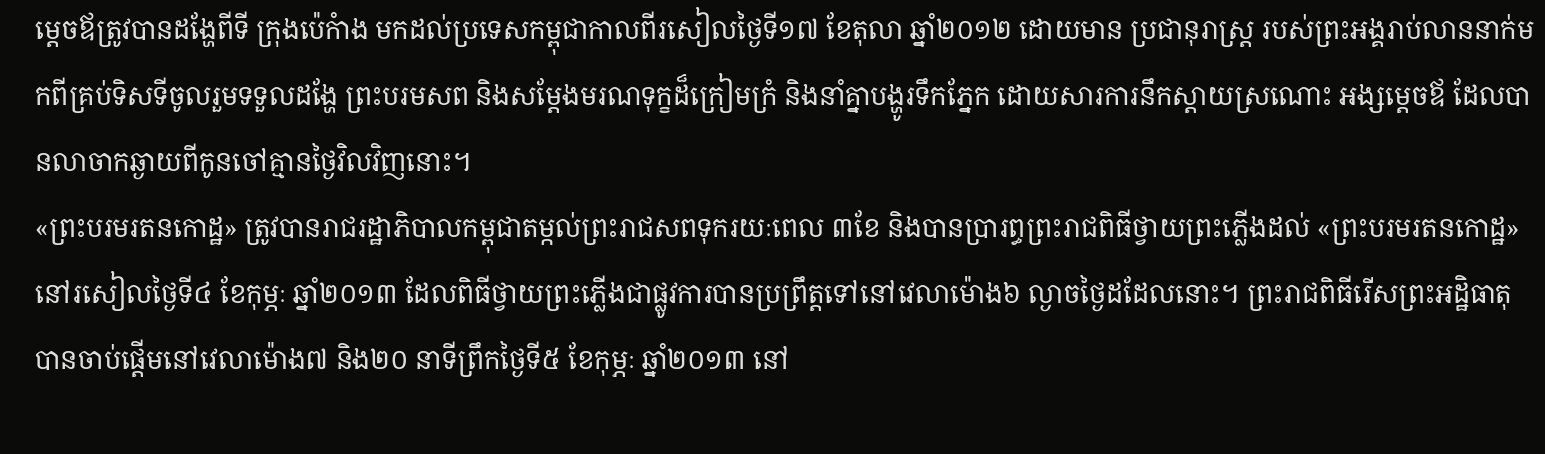ម្តេចឪត្រូវបានដង្ហែពីទី ក្រុងប៉េកំាង មកដល់ប្រទេសកម្ពុជាកាលពីរសៀលថ្ងៃទី១៧ ខែតុលា ឆ្នាំ២០១២ ដោយមាន ប្រជានុរាស្រ្ត របស់ព្រះអង្គរាប់លាននាក់មកពីគ្រប់ទិសទីចូលរួមទទួលដង្ហែ ព្រះបរមសព និងសម្តែងមរណទុក្ខដ៏ក្រៀមក្រំ និងនាំគ្នាបង្ហូរទឹកភ្នែក ដោយសារការនឹកស្តាយស្រណោះ អង្សម្តេចឪ ដែលបានលាចាកឆ្ងាយពីកូនចៅគ្មានថ្ងៃវិលវិញនោះ។
«ព្រះបរមរតនកោដ្ឋ» ត្រូវបានរាជរដ្ឋាភិបាលកម្ពុជាតម្កល់ព្រះរាជសពទុករយៈពេល ៣ខែ និងបានប្រារព្ធព្រះរាជពិធីថ្វាយព្រះភ្លើងដល់ «ព្រះបរមរតនកោដ្ឋ» នៅរសៀលថ្ងៃទី៤ ខែកុម្ភៈ ឆ្នាំ២០១៣ ដែលពិធីថ្វាយព្រះភ្លើងជាផ្លូវការបានប្រព្រឹត្តទៅនៅវេលាម៉ោង៦ ល្ងាចថ្ងៃដដែលនោះ។ ព្រះរាជពិធីរើសព្រះអដ្ឋិធាតុ បានចាប់ផ្តើមនៅវេលាម៉ោង៧ និង២០ នាទីព្រឹកថ្ងៃទី៥ ខែកុម្ភៈ ឆ្នាំ២០១៣ នៅ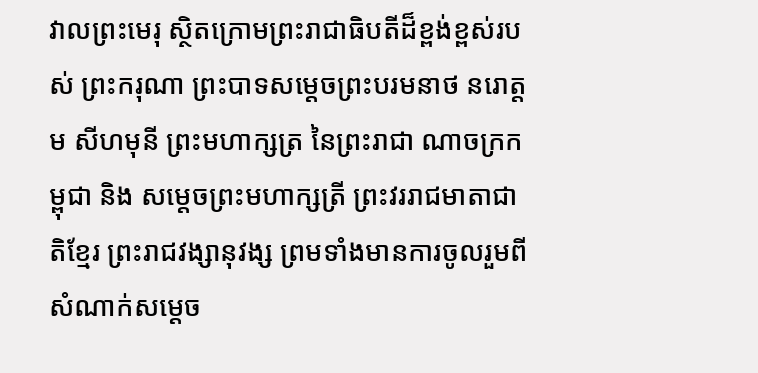វាលព្រះមេរុ ស្ថិតក្រោមព្រះរាជាធិបតីដ៏ខ្ពង់ខ្ពស់របស់ ព្រះករុណា ព្រះបាទសម្តេចព្រះបរមនាថ នរោត្តម សីហមុនី ព្រះមហាក្សត្រ នៃព្រះរាជា ណាចក្រកម្ពុជា និង សម្តេចព្រះមហាក្សត្រី ព្រះវររាជមាតាជាតិខ្មែរ ព្រះរាជវង្សានុវង្ស ព្រមទាំងមានការចូលរួមពី សំណាក់សម្តេច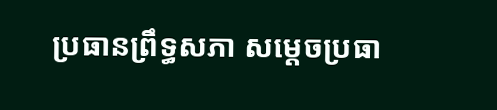ប្រធានព្រឹទ្ធសភា សម្តេចប្រធា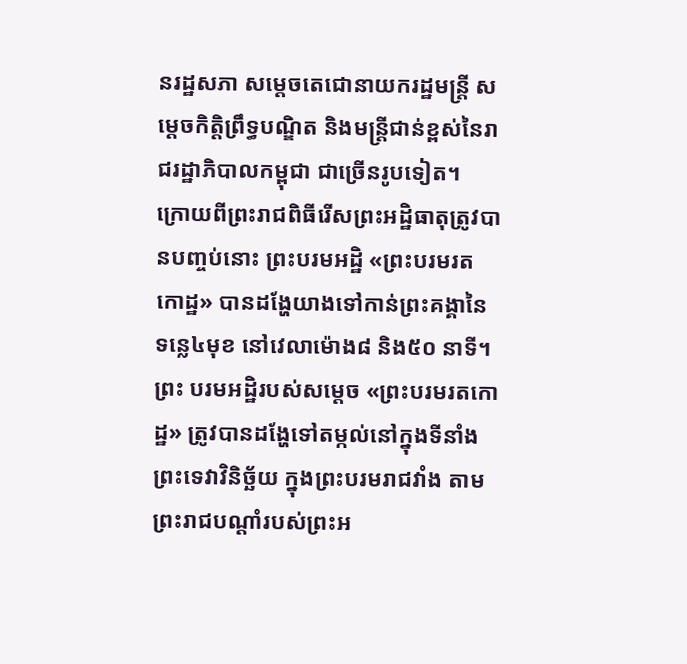នរដ្ឋសភា សម្តេចតេជោនាយករដ្ឋមន្រ្តី សម្តេចកិត្តិព្រឹទ្ធបណ្ឌិត និងមន្រ្តីជាន់ខ្ពស់នៃរាជរដ្ឋាភិបាលកម្ពុជា ជាច្រើនរូបទៀត។
ក្រោយពីព្រះរាជពិធីរើសព្រះអដ្ឋិធាតុត្រូវបានបញ្ចប់នោះ ព្រះបរមអដ្ឋិ «ព្រះបរមរត កោដ្ឋ» បានដង្ហែយាងទៅកាន់ព្រះគង្គានៃទន្លេ៤មុខ នៅវេលាម៉ោង៨ និង៥០ នាទី។ ព្រះ បរមអដ្ឋិរបស់សម្តេច «ព្រះបរមរតកោដ្ឋ» ត្រូវបានដង្ហែទៅតម្កល់នៅក្នុងទីនាំងព្រះទេវាវិនិច្ឆ័យ ក្នុងព្រះបរមរាជវាំង តាមព្រះរាជបណ្តាំរបស់ព្រះអ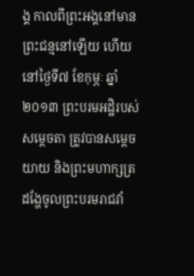ង្គ កាលពីព្រះអង្គនៅមានព្រះជន្មនៅឡើយ ហើយនៅថ្ងៃទី៧ ខែកុម្ភៈ ឆ្នាំ២០១៣ ព្រះបរមអដ្ឋិរបស់សម្តេចតា ត្រូវបានសម្តេចយាយ និងព្រះមហាក្សត្រ ដង្ហែចូលព្រះបរមរាជវាំ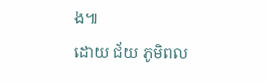ង៕
ដោយ ជ័យ ភូមិពល